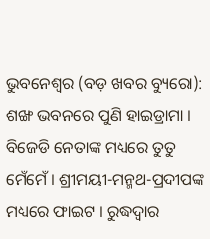ଭୁବନେଶ୍ୱର (ବଡ଼ ଖବର ବ୍ୟୁରୋ): ଶଙ୍ଖ ଭବନରେ ପୁଣି ହାଇଡ୍ରାମା । ବିଜେଡି ନେତାଙ୍କ ମଧ୍ୟରେ ତୁତୁ ମେଁମେଁ । ଶ୍ରୀମୟୀ-ମନ୍ମଥ-ପ୍ରଦୀପଙ୍କ ମଧ୍ୟରେ ଫାଇଟ । ରୁଦ୍ଧଦ୍ୱାର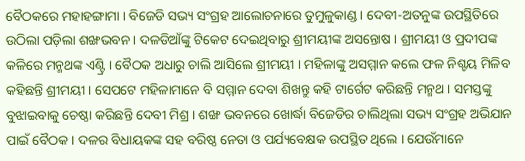ବୈଠକରେ ମହାହଙ୍ଗାମା । ବିଜେଡି ସଭ୍ୟ ସଂଗ୍ରହ ଆଲୋଚନାରେ ତୁମୁଳୁକାଣ୍ଡ । ଦେବୀ-ଅତନୁଙ୍କ ଉପସ୍ଥିତିରେ ଉଠିଲା ପଡ଼ିଲା ଶଙ୍ଖଭବନ । ଦଳଡିଆଁଙ୍କୁ ଟିକେଟ ଦେଇଥିବାରୁ ଶ୍ରୀମୟୀଙ୍କ ଅସନ୍ତୋଷ । ଶ୍ରୀମୟୀ ଓ ପ୍ରଦୀପଙ୍କ କଳିରେ ମନ୍ମଥଙ୍କ ଏଣ୍ଟ୍ରି । ବୈଠକ ଅଧାରୁ ଚାଲି ଆସିଲେ ଶ୍ରୀମୟୀ । ମହିଳାଙ୍କୁ ଅସମ୍ମାନ କଲେ ଫଳ ନିଶ୍ଚୟ ମିଳିବ କହିଛନ୍ତି ଶ୍ରୀମୟୀ । ସେପଟେ ମହିଳାମାନେ ବି ସମ୍ମାନ ଦେବା ଶିଖନ୍ତୁ କହି ଟାର୍ଗେଟ କରିଛନ୍ତି ମନ୍ମଥ । ସମସ୍ତଙ୍କୁ ବୁଝାଇବାକୁ ଚେଷ୍ଠା କରିଛନ୍ତି ଦେବୀ ମିଶ୍ର । ଶଙ୍ଖ ଭବନରେ ଖୋର୍ଦ୍ଧା ବିଜେଡିର ଚାଲିଥିଲା ସଭ୍ୟ ସଂଗ୍ରହ ଅଭିଯାନ ପାଇଁ ବୈଠକ । ଦଳର ବିଧାୟକଙ୍କ ସହ ବରିଷ୍ଠ ନେତା ଓ ପର୍ଯ୍ୟବେକ୍ଷକ ଉପସ୍ଥିତ ଥିଲେ । ଯେଉଁମାନେ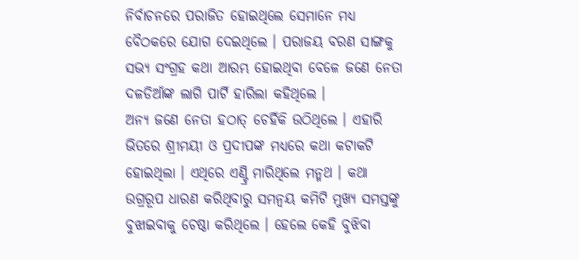ନିର୍ବାଚନରେ ପରାଜିତ ହୋଇଥିଲେ ସେମାନେ ମଧ୍ୟ ବୈଠକରେ ଯୋଗ ଦେଇଥିଲେ । ପରାଜୟ ବରଣ ସାଙ୍ଗକୁ ସଭ୍ୟ ସଂଗ୍ରହ କଥା ଆରମ୍ଭ ହୋଇଥିବା ବେଳେ ଜଣେ ନେତା ଦଳଡିଆଁଙ୍କ ଲାଗି ପାର୍ଟି ହାରିଲା କହିଥିଲେ ।
ଅନ୍ୟ ଜଣେ ନେତା ହଠାତ୍ ଚେହିଁକି ଉଠିଥିଲେ । ଏହାରି ଭିତରେ ଶ୍ରୀମୟୀ ଓ ପ୍ରଦୀପଙ୍କ ମଧ୍ୟରେ କଥା କଟାକଟି ହୋଇଥିଲା । ଏଥିରେ ଏଣ୍ଟ୍ରି ମାରିଥିଲେ ମନ୍ମଥ । କଥା ଉଗ୍ରରୂପ ଧାରଣ କରିଥିବାରୁ ସମନ୍ୱୟ କମିଟି ମୁଖ୍ୟ ସମସ୍ତଙ୍କୁ ବୁଝାଇବାକୁ ଚେଷ୍ଠା କରିଥିଲେ । ହେଲେ କେହି ବୁଝିବା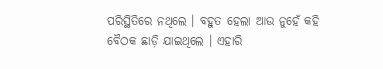ପରିସ୍ଥିତିରେ ନଥିଲେ । ବହୁତ ହେଲା ଆଉ ନୁହେଁ କହି ବୈଠକ ଛାଡ଼ି ଯାଇଥିଲେ । ଏହାରି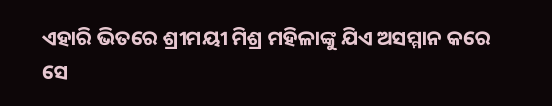ଏହାରି ଭିତରେ ଶ୍ରୀମୟୀ ମିଶ୍ର ମହିଳାଙ୍କୁ ଯିଏ ଅସମ୍ମାନ କରେ ସେ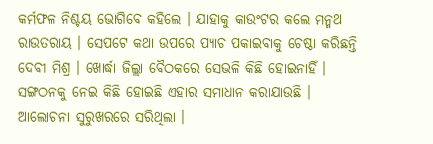କର୍ମଫଳ ନିଶ୍ଚୟ ଭୋଗିବେ କହିଲେ । ଯାହାକୁ କାଉଂଟର କଲେ ମନ୍ମଥ ରାଉତରାୟ । ସେପଟେ କଥା ଉପରେ ପ୍ୟାଚ ପକାଇବାକୁ ଚେଷ୍ଠା କରିଛନ୍ତି ଦେବୀ ମିଶ୍ର । ଖୋର୍ଦ୍ଧା ଜିଲ୍ଲା ବୈଠକରେ ସେଭଳି କିଛି ହୋଇନାହିଁ । ସଙ୍ଗଠନକୁ ନେଇ କିଛି ହୋଇଛି ଏହାର ସମାଧାନ କରାଯାଉଛି । ଆଲୋଚନା ସୁରୁଖରରେ ସରିଥିଲା ।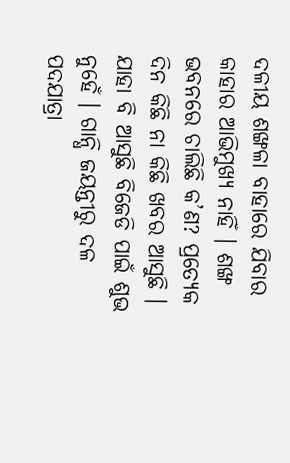ଦଳୀୟ ଶଙ୍ଖଳା ବାହାରେ ଯିବାର କାହାର ଆଭିମୁଖ୍ୟ ନାହିଁ । ଶଙ୍ଖ ଭବନରେ ଚାଲିଛି କ’ଣ? ପ୍ରତ୍ୟେକ ଦିନ କିଛି ନା କିଛି ଖବର ଆସୁଛି । ଯାହା ବି ଆସୁଛି ବିଜେଡି ପାଇଁ ଶୁଭ ନୁହେଁ । ଗାନ୍ଧି ଜୟନ୍ତୀରୁ ଦଳ ପଦଯାତ୍ରା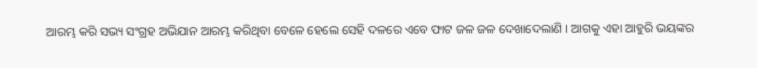ଆରମ୍ଭ କରି ସଭ୍ୟ ସଂଗ୍ରହ ଅଭିଯାନ ଆରମ୍ଭ କରିଥିବା ବେଳେ ହେଲେ ସେହି ଦଳରେ ଏବେ ଫାଟ ଜଳ ଜଳ ଦେଖାଦେଲାଣି । ଆଗକୁ ଏହା ଆହୁରି ଭୟଙ୍କର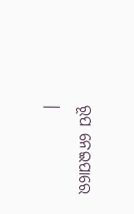ରୂପ ନେଇପାରେ ।